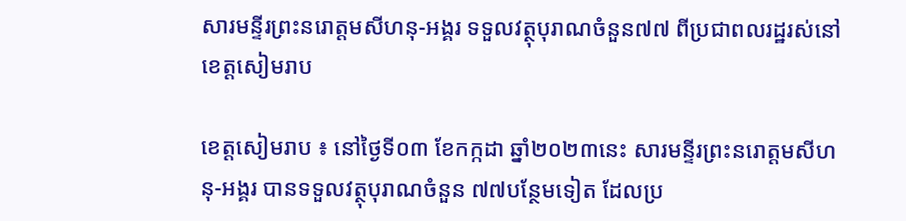សារមន្ទីរព្រះនរោត្តមសីហនុ-អង្គរ ទទួលវត្ថុបុរាណចំនួន៧៧ ពីប្រជាពលរដ្ឋរស់នៅខេត្តសៀមរាប

ខេត្តសៀមរាប ៖ នៅថ្ងៃទី០៣ ខែកក្កដា ឆ្នាំ២០២៣នេះ សារមន្ទីរព្រះនរោត្តមសីហនុ-អង្គរ បានទទួលវត្ថុបុរាណចំនួន ៧៧បន្ថែមទៀត ដែលប្រ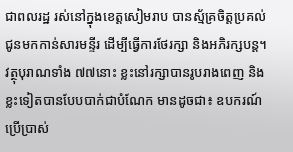ជាពលរដ្ឋ រស់នៅក្នុងខេត្តសៀមរាប បានស្ម័គ្រចិត្តប្រគល់ជូនមកកាន់សារមន្ទីរ ដើម្បីធ្វើការថែរក្សា និងអភិរក្សបន្ត។ វត្ថុបុរាណទាំង ៧៧នោះ ខ្លះនៅរក្សាបានរូបរាងពេញ និងខ្លះទៀតបានបែបបាក់ជាបំណែក មានដូចជា៖ ឧបករណ៍ប្រើប្រាស់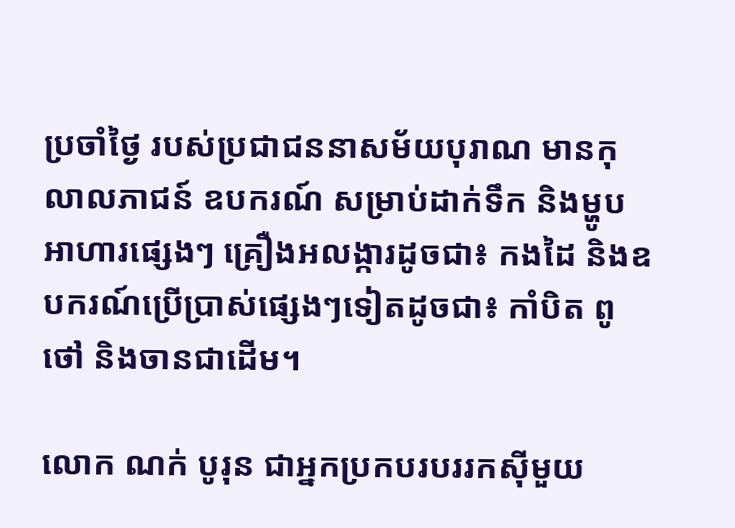ប្រចាំថ្ងៃ របស់ប្រជាជននាសម័យបុរាណ មានកុលាលភាជន៍ ឧបករណ៍ សម្រាប់ដាក់ទឹក និងម្ហូបអាហារផ្សេងៗ គ្រឿងអលង្ការដូចជា៖ កងដៃ និងឧបករណ៍ប្រើប្រាស់ផ្សេងៗទៀតដូចជា៖ កាំបិត ពូថៅ និងចានជាដើម។

លោក ណក់ បូរុន ជាអ្នកប្រកបរបររកស៊ីមួយ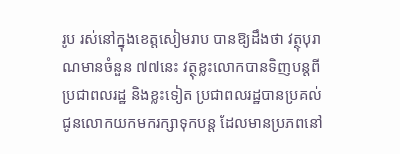រូប រស់នៅក្នុងខេត្តសៀមរាប បានឱ្យដឹងថា វត្ថុបុរាណមានចំនួន ៧៧នេះ វត្ថុខ្លះលោកបានទិញបន្តពីប្រជាពលរដ្ឋ និងខ្លះទៀត ប្រជាពលរដ្ឋបានប្រគល់ជូនលោកយកមករក្សាទុកបន្ត ដែលមានប្រភពនៅ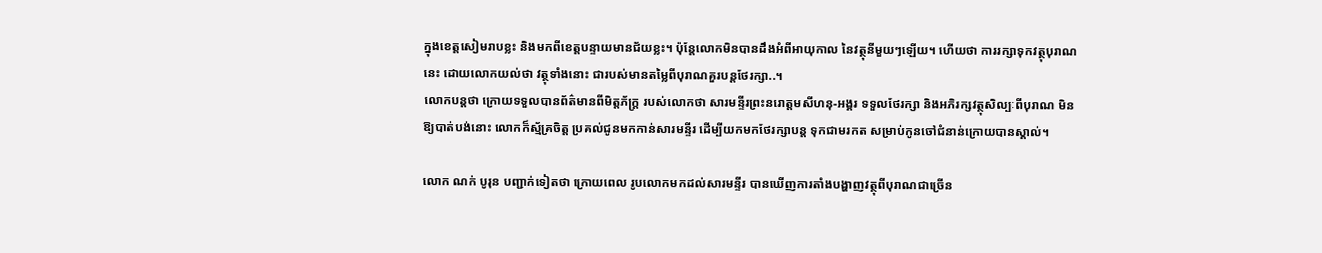ក្នុងខេត្តសៀមរាបខ្លះ និងមកពីខេត្តបន្ទាយមានជ័យខ្លះ។ ប៉ុន្តែលោកមិនបានដឹងអំពីអាយុកាល នៃវត្ថុនីមួយៗឡើយ។ ហើយថា ការរក្សាទុកវត្ថុបុរាណនេះ ដោយលោកយល់ថា វត្ថុទាំងនោះ ជារបស់មានតម្លៃពីបុរាណគួរបន្តថែរក្សា..។
លោកបន្តថា ក្រោយទទួលបានព័ត៌មានពីមិត្តភ័ក្ត្រ របស់លោកថា សារមន្ទីរព្រះនរោត្តមសីហនុ-អង្គរ ទទួលថែរក្សា និងអភិរក្សវត្ថុសិល្បៈពីបុរាណ មិនឱ្យបាត់បង់នោះ លោកក៏ស្ម័គ្រចិត្ត ប្រគល់ជូនមកកាន់សារមន្ទីរ ដើម្បីយកមកថែរក្សាបន្ត ទុកជាមរកត សម្រាប់កូនចៅជំនាន់ក្រោយបានស្គាល់។

លោក ណក់ បូរុន បញ្ជាក់ទៀតថា ក្រោយពេល រូបលោកមកដល់សារមន្ទីរ បានឃើញការតាំងបង្ហាញវត្ថុពីបុរាណជាច្រើន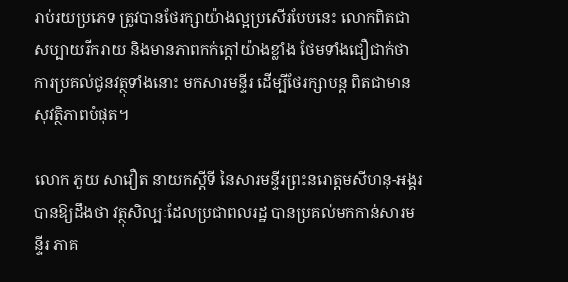រាប់រយប្រភេទ ត្រូវបានថែរក្សាយ៉ាងល្អប្រសើរបែបនេះ លោកពិតជាសប្បាយរីករាយ និងមានភាពកក់ក្តៅយ៉ាងខ្លាំង ថែមទាំងជឿជាក់ថា ការប្រគល់ជូនវត្ថុទាំងនោះ មកសារមន្ទីរ ដើម្បីថែរក្សាបន្ត ពិតជាមានសុវត្ថិភាពបំផុត។

លោក ភួយ សាវឿត នាយកស្តីទី នៃសារមន្ទីរព្រះនរោត្តមសីហនុ-អង្គរ បានឱ្យដឹងថា វត្ថុសិល្បៈដែលប្រជាពលរដ្ឋ បានប្រគល់មកកាន់សារមន្ទីរ ភាគ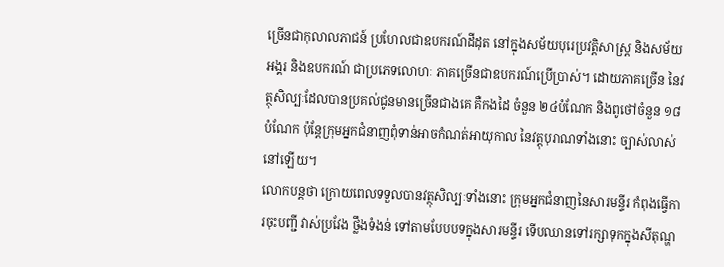ច្រើនជាកុលាលភាជន៍ ប្រហែលជាឧបករណ៍ដីដុត នៅក្នុងសម័យបុរេប្រវត្តិសាស្ត្រ និងសម័យអង្គរ និងឧបករណ៍ ជាប្រភេទលោហៈ ភាគច្រើនជាឧបករណ៍ប្រើប្រាស់។ ដោយភាគច្រើន នៃវត្ថុសិល្បៈដែលបានប្រគល់ជូនមានច្រើនជាងគេ គឺកងដៃ ចំនួន ២៤បំណែក និងពូថៅចំនួន ១៨បំណែក ប៉ុន្តែក្រុមអ្នកជំនាញពុំទាន់អាចកំណត់អាយុកាល នៃវត្តុបុរាណទាំងនោះ ច្បាស់លាស់នៅឡើយ។
លោកបន្តថា ក្រោយពេលទទួលបានវត្ថុសិល្បៈទាំងនោះ ក្រុមអ្នកជំនាញនៃសារមន្ទីរ កំពុងធ្វើការចុះបញ្ជី វាស់ប្រវែង ថ្លឹងទំងន់ ទៅតាមបែបបទក្នុងសារមន្ទីរ ទើបឈានទៅរក្សាទុកក្នុងសីតុណ្ហ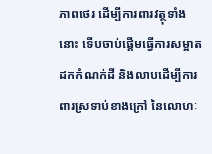ភាពថេរ ដើម្បីការពារវត្ថុទាំងនោះ ទើបចាប់ផ្តើមធ្វើការសម្អាត ដកកំណក់ដី និងលាបដើម្បីការពារស្រទាប់ខាងក្រៅ នៃលោហៈ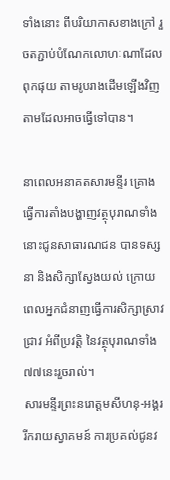ទាំងនោះ ពីបរិយាកាសខាងក្រៅ រួចតភ្ជាប់បំណែកលោហៈណាដែលពុកផុយ តាមរូបរាងដើមឡើងវិញ តាមដែលអាចធ្វើទៅបាន។

នាពេលអនាគតសារមន្ទីរ គ្រោងធ្វើការតាំងបង្ហាញវត្ថុបុរាណទាំងនោះជូនសាធារណជន បានទស្សនា និងសិក្សាស្វែងយល់ ក្រោយពេលអ្នកជំនាញធ្វើការសិក្សាស្រាវជ្រាវ អំពីប្រវត្តិ នៃវត្ថុបុរាណទាំង ៧៧នេះរួចរាល់។
សារមន្ទីរព្រះនរោត្តមសីហនុ-អង្គរ រីករាយស្វាគមន៍ ការប្រគល់ជូនវ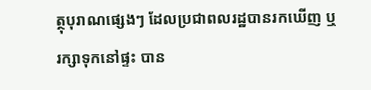ត្ថុបុរាណផ្សេងៗ ដែលប្រជាពលរដ្ឋបានរកឃើញ ឬរក្សាទុកនៅផ្ទះ បាន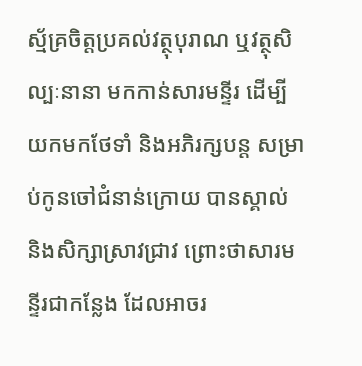ស្ម័គ្រចិត្តប្រគល់វត្ថុបុរាណ ឬវត្ថុសិល្បៈនានា មកកាន់សារមន្ទីរ ដើម្បីយកមកថែទាំ និងអភិរក្សបន្ត សម្រាប់កូនចៅជំនាន់ក្រោយ បានស្គាល់ និងសិក្សាស្រាវជ្រាវ ព្រោះថាសារមន្ទីរជាកន្លែង ដែលអាចរ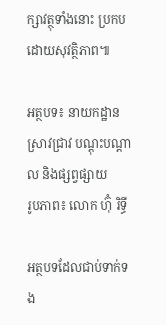ក្សាវត្ថុទាំងនោះ ប្រកបដោយសុវត្ថិភាព៕

អត្ថបទ៖ នាយកដ្ឋានស្រាវជ្រាវ បណ្តុះបណ្តាល និងផ្សព្វផ្សាយ
រូបភាព៖ លោក ហ៊ុំ រិទ្ធី

អត្ថបទដែលជាប់ទាក់ទង